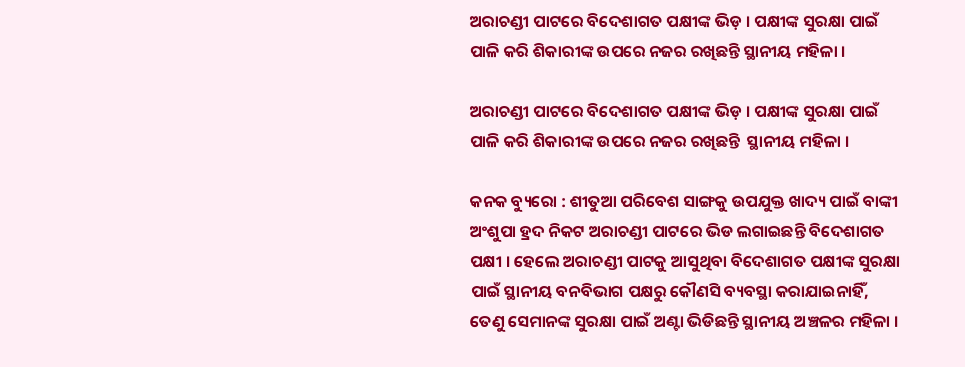ଅରାଚଣ୍ଡୀ ପାଟରେ ବିଦେଶାଗତ ପକ୍ଷୀଙ୍କ ଭିଡ଼ । ପକ୍ଷୀଙ୍କ ସୁରକ୍ଷା ପାଇଁ ପାଳି କରି ଶିକାରୀଙ୍କ ଉପରେ ନଜର ରଖିଛନ୍ତି ସ୍ଥାନୀୟ ମହିଳା ।

ଅରାଚଣ୍ଡୀ ପାଟରେ ବିଦେଶାଗତ ପକ୍ଷୀଙ୍କ ଭିଡ଼ । ପକ୍ଷୀଙ୍କ ସୁରକ୍ଷା ପାଇଁ ପାଳି କରି ଶିକାରୀଙ୍କ ଉପରେ ନଜର ରଖିଛନ୍ତି  ସ୍ଥାନୀୟ ମହିଳା ।

କନକ ବ୍ୟୁରୋ : ଶୀତୁଆ ପରିବେଶ ସାଙ୍ଗକୁ ଉପଯୁକ୍ତ ଖାଦ୍ୟ ପାଇଁ ବାଙ୍କୀ ଅଂଶୁପା ହ୍ରଦ ନିକଟ ଅରାଚଣ୍ଡୀ ପାଟରେ ଭିଡ ଲଗାଇଛନ୍ତି ବିଦେଶାଗତ ପକ୍ଷୀ । ହେଲେ ଅରାଚଣ୍ଡୀ ପାଟକୁ ଆସୁଥିବା ବିଦେଶାଗତ ପକ୍ଷୀଙ୍କ ସୁରକ୍ଷା ପାଇଁ ସ୍ଥାନୀୟ ବନବିଭାଗ ପକ୍ଷରୁ କୌଣସି ବ୍ୟବସ୍ଥା କରାଯାଇନାହିଁ, ତେଣୁ ସେମାନଙ୍କ ସୁରକ୍ଷା ପାଇଁ ଅଣ୍ଟା ଭିଡିଛନ୍ତି ସ୍ଥାନୀୟ ଅଞ୍ଚଳର ମହିଳା ।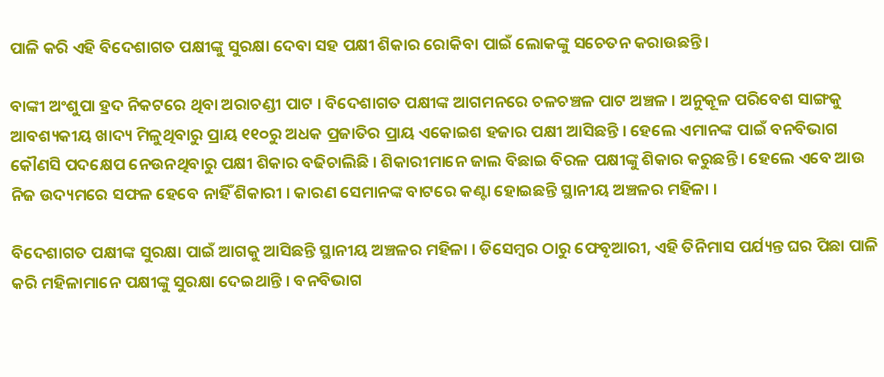ପାଳି କରି ଏହି ବିଦେଶାଗତ ପକ୍ଷୀଙ୍କୁ ସୁରକ୍ଷା ଦେବା ସହ ପକ୍ଷୀ ଶିକାର ରୋକିବା ପାଇଁ ଲୋକଙ୍କୁ ସଚେତନ କରାଉଛନ୍ତି ।

ବାଙ୍କୀ ଅଂଶୁପା ହ୍ରଦ ନିକଟରେ ଥିବା ଅରାଚଣ୍ଡୀ ପାଟ । ବିଦେଶାଗତ ପକ୍ଷୀଙ୍କ ଆଗମନରେ ଚଳଚଞ୍ଚଳ ପାଟ ଅଞ୍ଚଳ । ଅନୁକୂଳ ପରିବେଶ ସାଙ୍ଗକୁ ଆବଶ୍ୟକୀୟ ଖାଦ୍ୟ ମିଳୁଥିବାରୁ ପ୍ରାୟ ୧୧୦ରୁ ଅଧକ ପ୍ରଜାତିର ପ୍ରାୟ ଏକୋଇଶ ହଜାର ପକ୍ଷୀ ଆସିଛନ୍ତି । ହେଲେ ଏମାନଙ୍କ ପାଇଁ ବନବିଭାଗ କୌଣସି ପଦକ୍ଷେପ ନେଉନଥିବାରୁ ପକ୍ଷୀ ଶିକାର ବଢିଚାଲିଛି । ଶିକାରୀମାନେ ଜାଲ ବିଛାଇ ବିରଳ ପକ୍ଷୀଙ୍କୁ ଶିକାର କରୁଛନ୍ତି । ହେଲେ ଏବେ ଆଉ ନିଜ ଉଦ୍ୟମରେ ସଫଳ ହେବେ ନାହିଁ ଶିକାରୀ । କାରଣ ସେମାନଙ୍କ ବାଟରେ କଣ୍ଟା ହୋଇଛନ୍ତି ସ୍ଥାନୀୟ ଅଞ୍ଚଳର ମହିଳା ।

ବିଦେଶାଗତ ପକ୍ଷୀଙ୍କ ସୁରକ୍ଷା ପାଇଁ ଆଗକୁ ଆସିଛନ୍ତି ସ୍ଥାନୀୟ ଅଞ୍ଚଳର ମହିଳା । ଡିସେମ୍ବର ଠାରୁ ଫେବୃଆରୀ, ଏହି ତିନିମାସ ପର୍ଯ୍ୟନ୍ତ ଘର ପିଛା ପାଳି କରି ମହିଳାମାନେ ପକ୍ଷୀଙ୍କୁ ସୁରକ୍ଷା ଦେଇଥାନ୍ତି । ବନବିଭାଗ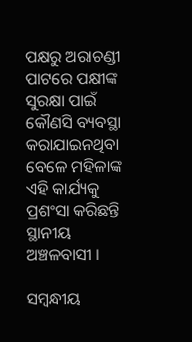ପକ୍ଷରୁ ଅରାଚଣ୍ଡୀ ପାଟରେ ପକ୍ଷୀଙ୍କ ସୁରକ୍ଷା ପାଇଁ କୌଣସି ବ୍ୟବସ୍ଥା କରାଯାଇନଥିବା ବେଳେ ମହିଳାଙ୍କ ଏହି କାର୍ଯ୍ୟକୁ ପ୍ରଶଂସା କରିଛନ୍ତି ସ୍ଥାନୀୟ ଅଞ୍ଚଳବାସୀ ।

ସମ୍ବନ୍ଧୀୟ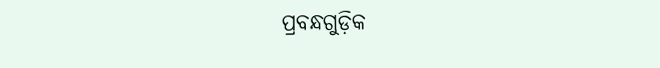ପ୍ରବନ୍ଧଗୁଡ଼ିକ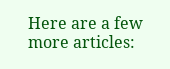Here are a few more articles: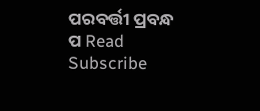ପରବର୍ତ୍ତୀ ପ୍ରବନ୍ଧ ପ Read
Subscribe